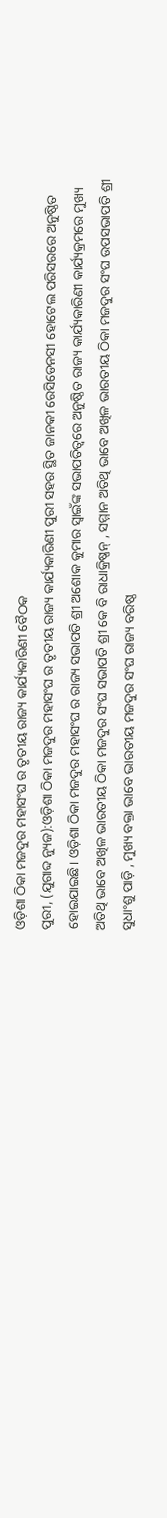ଓଡ଼ିଶା ଠିକା ମଜଦୁର ମହାସଂଘ ର ତୃତୀୟ ରାଜ୍ୟ କାର୍ଯ୍ୟକାରିଣୀ ବୈଠକ
ପୁରୀ, (ଯୁଗାବ୍ଦ ନ୍ୟୁଜ):ଓଡ଼ିଶା ଠିକା ମଜଦୁର ମହାସଂଘ ର ତୃତୀୟ ରାଜ୍ୟ କାର୍ଯ୍ୟକାରିଣୀ ପୁରୀ ସହର ସ୍ଥିତ ଜାନକୀ ରେସିଡେନସୀ ହୋଟେଲ ପରିସରରେ ଅନୁଷ୍ଠିତ ହୋଇଯାଇଛି। ଓଡ଼ିଶା ଠିକା ମଜଦୁର ମହାସଂଘ ର ରାଜ୍ୟ ସଭାପତି ଶ୍ରୀ ଅଶୋକ କୁମାର ସ୍ୱାଇଁଙ୍କ ସଭାପତିତ୍ବରେ ଅନୁଷ୍ଠିତ ରାଜ୍ୟ କାର୍ଯ୍ୟକାରିଣୀ କାର୍ଯ୍ୟକ୍ରମରେ ମୁଖ୍ୟ ଅତିଥି ଭାବେ ଅଖିଳ ଭାରତୀୟ ଠିକା ମଜଦୁର ସଂଘ ସଭାପତି ଶ୍ରୀ କେ ବି ରାଧାକ୍ରିଷ୍ଣନ୍ , ସମ୍ମାନ ଅତିଥି ଭାବେ ଅଖିଳ ଭାରତୀୟ ଠିକା ମଜଦୁର ସଂଘ ଉପସଭାପତି ଶ୍ରୀ ସୁଧାଂଶୁ ପାଡ଼ି , ମୁଖ୍ୟ ବକ୍ତା ଭାବେ ଭାରତୀୟ ମଜଦୁର ସଂଘ ରାଜ୍ୟ ବରିଷ୍ଠ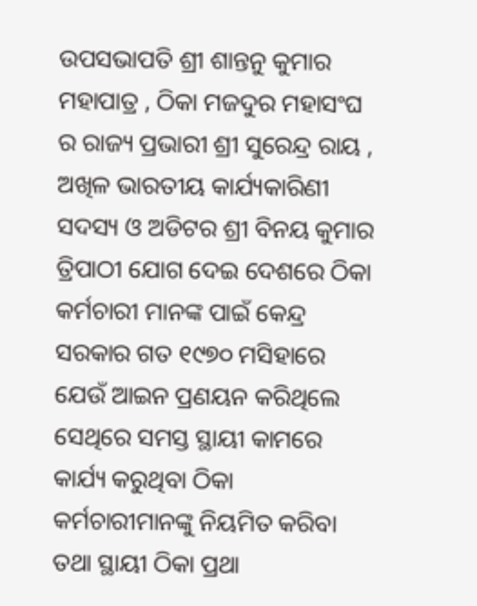ଉପସଭାପତି ଶ୍ରୀ ଶାନ୍ତନୁ କୁମାର ମହାପାତ୍ର , ଠିକା ମଜଦୁର ମହାସଂଘ ର ରାଜ୍ୟ ପ୍ରଭାରୀ ଶ୍ରୀ ସୁରେନ୍ଦ୍ର ରାୟ , ଅଖିଳ ଭାରତୀୟ କାର୍ଯ୍ୟକାରିଣୀ ସଦସ୍ୟ ଓ ଅଡିଟର ଶ୍ରୀ ବିନୟ କୁମାର ତ୍ରିପାଠୀ ଯୋଗ ଦେଇ ଦେଶରେ ଠିକା କର୍ମଚାରୀ ମାନଙ୍କ ପାଇଁ କେନ୍ଦ୍ର ସରକାର ଗତ ୧୯୭୦ ମସିହାରେ ଯେଉଁ ଆଇନ ପ୍ରଣୟନ କରିଥିଲେ ସେଥିରେ ସମସ୍ତ ସ୍ଥାୟୀ କାମରେ କାର୍ଯ୍ୟ କରୁଥିବା ଠିକା କର୍ମଚାରୀମାନଙ୍କୁ ନିୟମିତ କରିବା ତଥା ସ୍ଥାୟୀ ଠିକା ପ୍ରଥା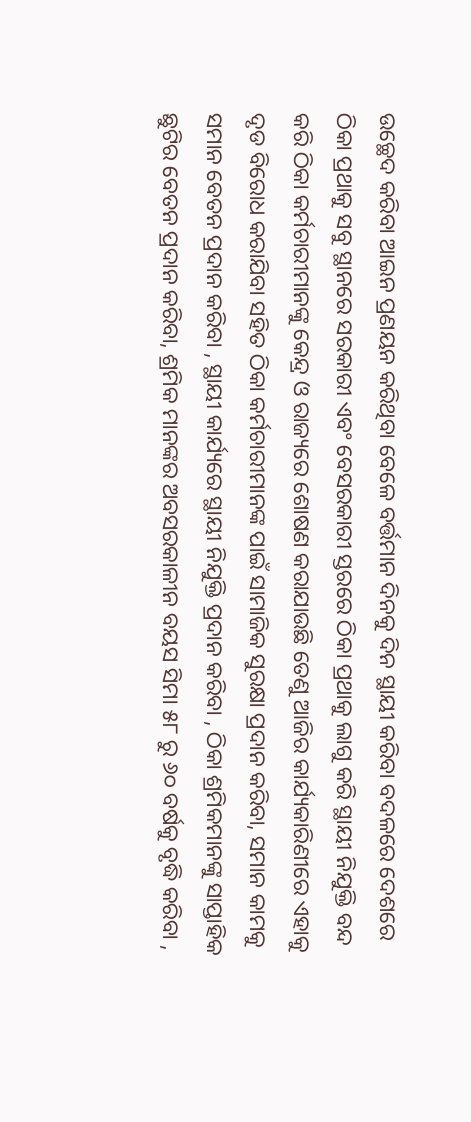ଉଚ୍ଛେଦ କରିବା ଆଇନ ପ୍ରଣୟନ କରିଥିବା ବେଳେ ବର୍ତ୍ତମାନ ଦିନକୁ ଦିନ ସ୍ଥାୟୀ କରିବା ବଦଳରେ ଦେଶରେ ଠିକା ପ୍ରଥାକୁ ସବୁ ସ୍ଥାନରେ ସରକାରୀ ଏବଂ ବେସରକାରୀ ସ୍ତରରେ ଠିକା ପ୍ରଥାକୁ ଲାଗୁ କରି ସ୍ଥାୟୀ ନିଯୁକ୍ତି ବନ୍ଦ କରି ଠିକା କର୍ମଚାରୀମାନଙ୍କୁ କେନ୍ଦ୍ର ଓ ରାଜ୍ୟରେ ଶୋଷଣ କରାଯାଉଛି ତେଣୁ ଆଜିର କାର୍ଯ୍ୟକାରିଣୀରେ ଏହାକୁ ଦୃଡ ବିରୋଧ କରାଯିବା ସହିତ ଠିକା କର୍ମଚାରୀମାନଙ୍କ ପାଇଁ ସାମାଜିକ ସୁରକ୍ଷା ପ୍ରଦାନ କରିବା, ସମାନ କାମକୁ ସମାନ ବେତନ ପ୍ରଦାନ କରିବା , ସ୍ଥାୟୀ କାର୍ଯ୍ୟରେ ସ୍ଥାୟୀ ନିଯୁକ୍ତି ପ୍ରଦାନ କରିବା , ଠିକା ଶ୍ରମିକମାନଙ୍କୁ ସାପ୍ତାହିକ ଛୁଟିର ବେତନ ପ୍ରଦାନ କରିବା, ଶ୍ରମିକ ମାନଙ୍କର ଅବସରକାଳୀନ ବୟସ ସିମା ୫୮ ରୁ ୬୦ ବର୍ଷକୁ ବୃଦ୍ଧି କରିବା ,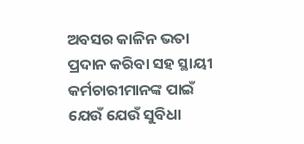ଅବସର କାଳିନ ଭତା ପ୍ରଦାନ କରିବା ସହ ସ୍ଥାୟୀ କର୍ମଚାରୀମାନଙ୍କ ପାଇଁ ଯେଉଁ ଯେଉଁ ସୁବିଧା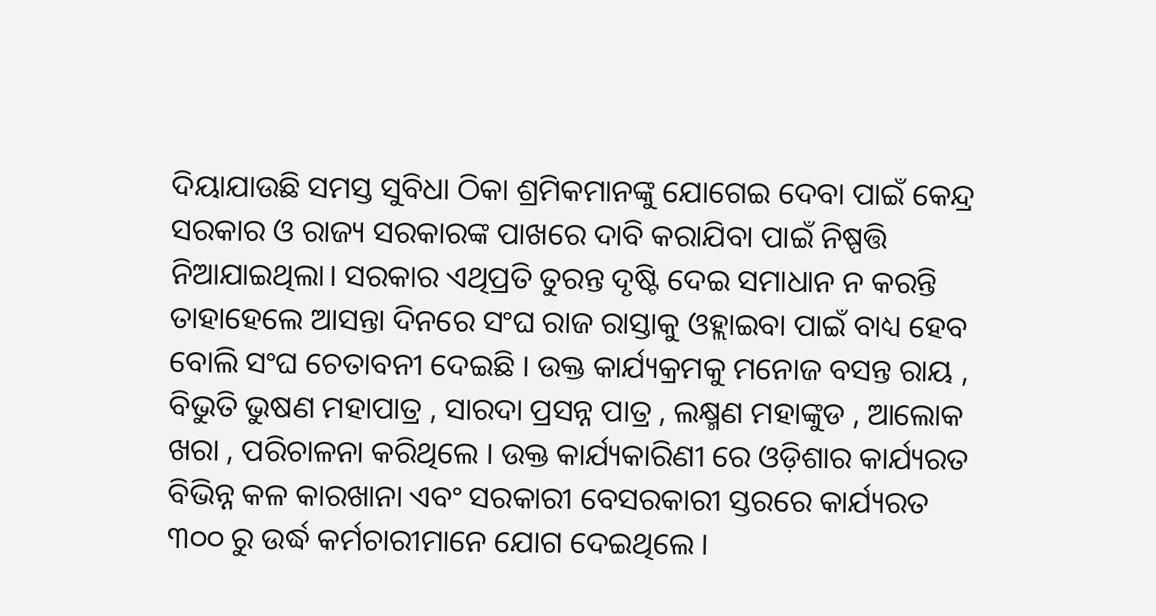ଦିୟାଯାଉଛି ସମସ୍ତ ସୁବିଧା ଠିକା ଶ୍ରମିକମାନଙ୍କୁ ଯୋଗେଇ ଦେବା ପାଇଁ କେନ୍ଦ୍ର ସରକାର ଓ ରାଜ୍ୟ ସରକାରଙ୍କ ପାଖରେ ଦାବି କରାଯିବା ପାଇଁ ନିଷ୍ପତ୍ତି ନିଆଯାଇଥିଲା। ସରକାର ଏଥିପ୍ରତି ତୁରନ୍ତ ଦୃଷ୍ଟି ଦେଇ ସମାଧାନ ନ କରନ୍ତି ତାହାହେଲେ ଆସନ୍ତା ଦିନରେ ସଂଘ ରାଜ ରାସ୍ତାକୁ ଓହ୍ଲାଇବା ପାଇଁ ବାଧ୍ୟ ହେବ ବୋଲି ସଂଘ ଚେତାବନୀ ଦେଇଛି । ଉକ୍ତ କାର୍ଯ୍ୟକ୍ରମକୁ ମନୋଜ ବସନ୍ତ ରାୟ , ବିଭୁତି ଭୁଷଣ ମହାପାତ୍ର , ସାରଦା ପ୍ରସନ୍ନ ପାତ୍ର , ଲକ୍ଷ୍ମଣ ମହାଙ୍କୁଡ , ଆଲୋକ ଖରା , ପରିଚାଳନା କରିଥିଲେ । ଉକ୍ତ କାର୍ଯ୍ୟକାରିଣୀ ରେ ଓଡ଼ିଶାର କାର୍ଯ୍ୟରତ ବିଭିନ୍ନ କଳ କାରଖାନା ଏବଂ ସରକାରୀ ବେସରକାରୀ ସ୍ତରରେ କାର୍ଯ୍ୟରତ ୩୦୦ ରୁ ଉର୍ଦ୍ଧ କର୍ମଚାରୀମାନେ ଯୋଗ ଦେଇଥିଲେ ।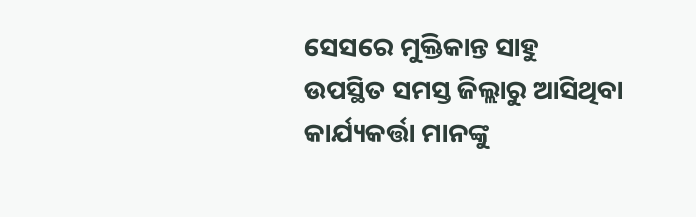ସେସରେ ମୁକ୍ତିକାନ୍ତ ସାହୁ ଉପସ୍ଥିତ ସମସ୍ତ ଜିଲ୍ଲାରୁ ଆସିଥିବା କାର୍ଯ୍ୟକର୍ତ୍ତା ମାନଙ୍କୁ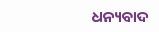ଧନ୍ୟବାଦ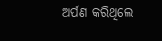ଅର୍ପଣ କରିଥିଲେ